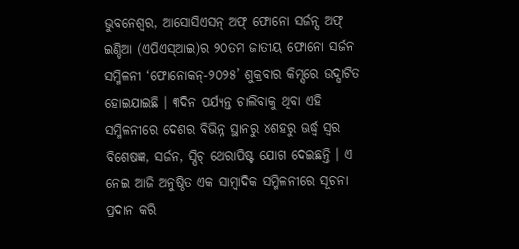ଭୁବନେଶ୍ୱର, ଆସୋସିଏସନ୍ ଅଫ୍ ଫୋନୋ ସର୍ଜନ୍ସ ଅଫ୍ ଇଣ୍ଡିଆ (ଏପିଏସ୍ଆଇ)ର ୨୦ତମ ଜାତୀୟ ଫୋନୋ ସର୍ଜନ ସମ୍ମିଳନୀ ‘ଫୋନୋକନ୍-୨୦୨୫’ ଶୁକ୍ରବାର କିମ୍ସରେ ଉଦ୍ଘାଟିତ ହୋଇଯାଇଛି । ୩ଦିନ ପର୍ଯ୍ୟନ୍ତ ଚାଲିବାକୁ ଥିବା ଏହି ସମ୍ମିଳନୀରେ ଦେଶର ବିଭିନ୍ନ ସ୍ଥାନରୁ ୪ଶହରୁ ଊର୍ଦ୍ଧ୍ୱ ସ୍ୱର ବିଶେଷଜ୍ଞ, ସର୍ଜନ, ସ୍ପିଚ୍ ଥେରାପିଷ୍ଟ ଯୋଗ ଦେଇଛନ୍ତି । ଏ ନେଇ ଆଜି ଅନୁଷ୍ଠିତ ଏକ ସାମ୍ବାଦିକ ସମ୍ମିଳନୀରେ ସୂଚନା ପ୍ରଦାନ କରି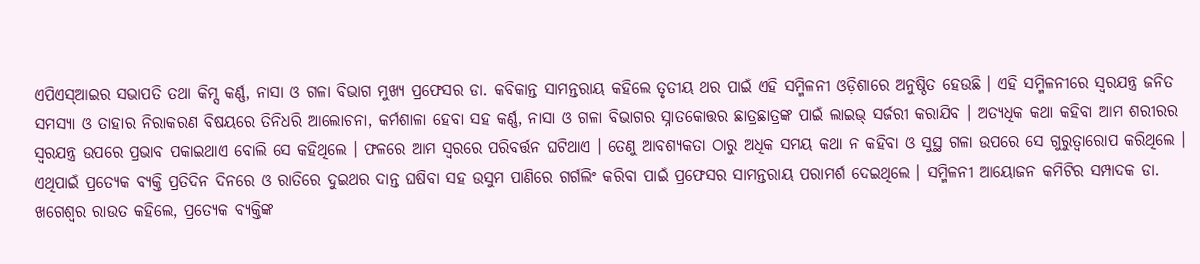ଏପିଏସ୍ଆଇର ସଭାପତି ତଥା କିମ୍ସ କର୍ଣ୍ଣ, ନାସା ଓ ଗଳା ବିଭାଗ ମୁଖ୍ୟ ପ୍ରଫେସର ଡା. କବିକାନ୍ତ ସାମନ୍ତରାୟ କହିଲେ ତୃତୀୟ ଥର ପାଇଁ ଏହି ସମ୍ମିଳନୀ ଓଡ଼ିଶାରେ ଅନୁଷ୍ଠିତ ହେଉଛି । ଏହି ସମ୍ମିଳନୀରେ ସ୍ୱରଯନ୍ତ୍ର ଜନିତ ସମସ୍ୟା ଓ ତାହାର ନିରାକରଣ ବିଷୟରେ ତିନିଧରି ଆଲୋଚନା, କର୍ମଶାଳା ହେବା ସହ କର୍ଣ୍ଣ, ନାସା ଓ ଗଳା ବିଭାଗର ସ୍ନାତକୋତ୍ତର ଛାତ୍ରଛାତ୍ରଙ୍କ ପାଇଁ ଲାଇଭ୍ ସର୍ଜରୀ କରାଯିବ । ଅତ୍ୟଧିକ କଥା କହିବା ଆମ ଶରୀରର ସ୍ୱରଯନ୍ତ୍ର ଉପରେ ପ୍ରଭାବ ପକାଇଥାଏ ବୋଲି ସେ କହିଥିଲେ । ଫଳରେ ଆମ ସ୍ୱରରେ ପରିବର୍ତ୍ତନ ଘଟିଥାଏ । ତେଣୁ ଆବଶ୍ୟକତା ଠାରୁ ଅଧିକ ସମୟ କଥା ନ କହିବା ଓ ସୁସ୍ଥ ଗଳା ଉପରେ ସେ ଗୁରୁତ୍ୱାରୋପ କରିଥିଲେ । ଏଥିପାଇଁ ପ୍ରତ୍ୟେକ ବ୍ୟକ୍ତି ପ୍ରତିଦିନ ଦିନରେ ଓ ରାତିରେ ଦୁଇଥର ଦାନ୍ତ ଘଷିବା ସହ ଉସୁମ ପାଣିରେ ଗର୍ଗଲିଂ କରିବା ପାଇଁ ପ୍ରଫେସର ସାମନ୍ତରାୟ ପରାମର୍ଶ ଦେଇଥିଲେ । ସମ୍ମିଳନୀ ଆୟୋଜନ କମିଟିର ସମ୍ପାଦକ ଡା. ଖଗେଶ୍ୱର ରାଉତ କହିଲେ, ପ୍ରତ୍ୟେକ ବ୍ୟକ୍ତିଙ୍କ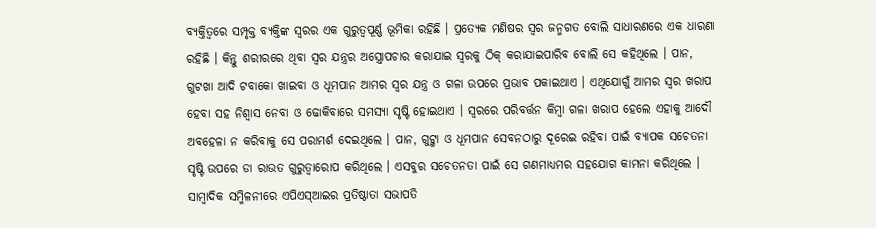ବ୍ୟକ୍ତିତ୍ୱରେ ସମ୍ପୃକ୍ତ ବ୍ୟକ୍ତିଙ୍କ ସ୍ୱରର ଏକ ଗୁରୁତ୍ୱପୂର୍ଣ୍ଣ ଭୂମିକା ରହିଛି । ପ୍ରତ୍ୟେକ ମଣିଷର ସ୍ୱର ଜନ୍ମଗତ ବୋଲି ସାଧାରଣରେ ଏକ ଧାରଣା ରହିଛି । କିନ୍ତୁ ଶରୀରରେ ଥିବା ସ୍ୱର ଯନ୍ତ୍ରର ଅସ୍ତ୍ରୋପଚାର କରାଯାଇ ସ୍ୱରକୁ ଠିକ୍ କରାଯାଇପାରିବ ବୋଲି ସେ କହିଥିଲେ । ପାନ, ଗୁଟଖା ଆଦି ଟବାକୋ ଖାଇବା ଓ ଧୂମପାନ ଆମର ସ୍ୱର ଯନ୍ତ୍ର ଓ ଗଳା ଉପରେ ପ୍ରଭାବ ପକାଇଥାଏ । ଏଥିଯୋଗୁଁ ଆମର ସ୍ୱର ଖରାପ ହେବା ସହ ନିଶ୍ୱାସ ନେବା ଓ ଢୋକିବାରେ ସମସ୍ୟା ସୃଷ୍ଟି ହୋଇଥାଏ । ସ୍ୱରରେ ପରିବର୍ତ୍ତନ କିମ୍ବା ଗଳା ଖରାପ ହେଲେ ଏହାକୁ ଆଦୌ ଅବହେଳା ନ କରିବାକୁ ସେ ପରାମର୍ଶ ଦେଇଥିଲେ । ପାନ, ଗୁଟ୍ଖା ଓ ଧୂମପାନ ସେବନଠାରୁ ଦୂରେଇ ରହିବା ପାଇଁ ବ୍ୟାପକ ସଚେତନା ସୃଷ୍ଟି ଉପରେ ଡା ରାଉତ ଗୁରୁତ୍ୱାରୋପ କରିଥିଲେ । ଏସବୁର ସଚେତନତା ପାଇଁ ସେ ଗଣମାଧ୍ୟମର ସହଯୋଗ କାମନା କରିଥିଲେ । ସାମ୍ବାଦିକ ସମ୍ମିଳନୀରେ ଏପିଏସ୍ଆଇର ପ୍ରତିଷ୍ଠାତା ସଭାପତି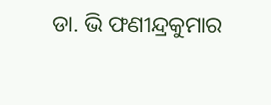ଡା. ଭି ଫଣୀନ୍ଦ୍ରକୁମାର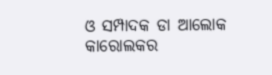ଓ ସମ୍ପାଦକ ଡା ଆଲୋକ କାରୋଲକର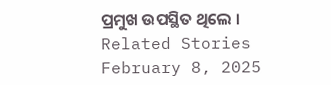ପ୍ରମୁଖ ଉପସ୍ଥିତ ଥିଲେ ।
Related Stories
February 8, 2025